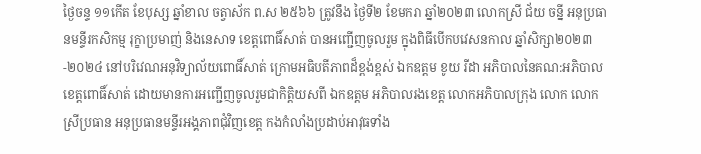ថ្ងៃចន្ទ ១១កើត ខែបុស្ស ឆ្នាំខាល ចត្វាស័ក ព.ស ២៥៦៦ ត្រូវនឹង ថ្ងៃទី២ ខែមករា ឆ្នាំ២០២៣ លោកស្រី ជ័យ ចន្នី អនុប្រធានមន្ទីរកសិកម្ម រុក្ខាប្រមាញ់ និងនេសាទ ខេត្តពោធិ៍សាត់ បានអញ្ជេីញចូលរួម ក្នុងពិធីបើកបវេសនកាល ឆ្នាំសិក្សា២០២៣-២០២៤ នៅបរិវេណអនុវិទ្យាល័យពោធិ៍សាត់ ក្រោមអធិបតីភាពដ៏ខ្ពង់ខ្ពស់ ឯកឧត្តម ខូយ រីដា អភិបាលនៃគណ:អភិបាលខេត្តពោធិ៍សាត់ ដោយមានការអញ្ជើញចូលរួមជាកិត្តិយសពី ឯកឧត្ដម អភិបាលរងខេត្ត លោកអភិបាលក្រុង លោក លោកស្រីប្រធាន អនុប្រធានមន្ទីរអង្គភាពជុំវិញខេត្ត កងកំលាំងប្រដាប់អាវុធទាំង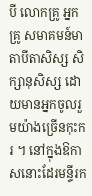បី លោកគ្រូ អ្នកគ្រូ សមាគមន៍មាតាបីតាសិស្ស សិក្សានុសិស្ស ដោយមានអ្នកចូលរួមយ៉ាងច្រើនកុះករ ។ នៅក្នុងឱកាសនោះដែរមន្ទីរក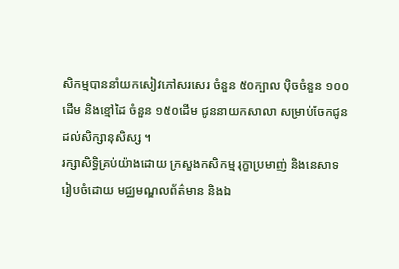សិកម្មបាននាំយកសៀវភៅសរសេរ ចំនួន ៥០ក្បាល បុិចចំនួន ១០០ដើម និងខ្មៅដៃ ចំនួន ១៥០ដេីម ជូននាយកសាលា សម្រាប់ចែកជូនដល់សិក្សានុសិស្ស ។
រក្សាសិទិ្ធគ្រប់យ៉ាងដោយ ក្រសួងកសិកម្ម រុក្ខាប្រមាញ់ និងនេសាទ
រៀបចំដោយ មជ្ឈមណ្ឌលព័ត៌មាន និងឯ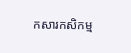កសារកសិកម្ម